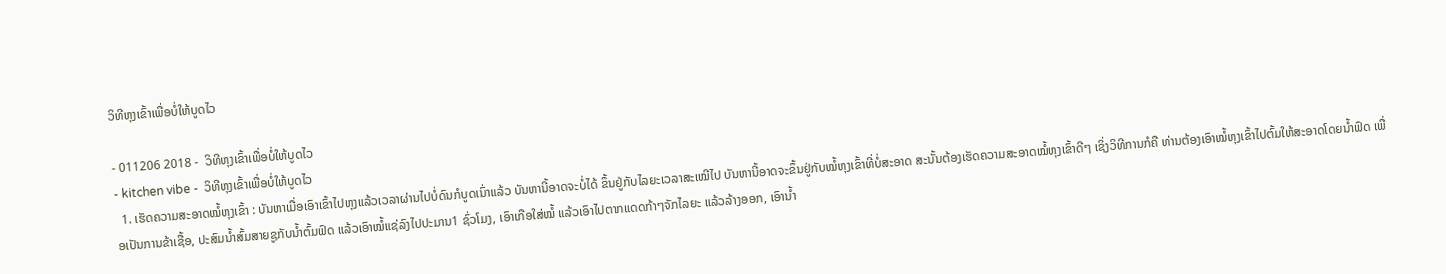ວິທີຫຸງເຂົ້າເພື່ອບໍ່ໃຫ້ບູດໄວ

- 011206 2018 -  ວິທີຫຸງເຂົ້າເພື່ອບໍ່ໃຫ້ບູດໄວ
- kitchen vibe -  ວິທີຫຸງເຂົ້າເພື່ອບໍ່ໃຫ້ບູດໄວ
  1. ເຮັດຄວາມສະອາດໝໍ້ຫຸງເຂົ້າ : ບັນຫາເມື່ອເອົາເຂົ້າໄປຫຸງແລ້ວເວລາຜ່ານໄປບໍ່ດົນກໍບູດເນົ່າແລ້ວ ບັນຫານີ້ອາດຈະບໍ່ໄດ້ ຂຶ້ນຢູ່ກັບໄລຍະເວລາສະເໝີໄປ ບັນຫານີ້ອາດຈະຂຶ້ນຢູ່ກັບໝໍ້ຫຸງເຂົ້າທີ່ບໍ່ສະອາດ ສະນັ້ນຕ້ອງເຮັດຄວາມສະອາດໝໍ້ຫຸງເຂົ້າດີໆ ເຊິ່ງວິທີການກໍຄື ທ່ານຕ້ອງເອົາໝໍ້ຫຸງເຂົ້າໄປຕົ້ມໃຫ້ສະອາດໂດຍນ້ຳຟົດ ເພື່ອເປັນການຂ້າເຊື້ອ, ປະສົມນ້ຳສົ້ມສາຍຊູກັບນ້ຳຕົ້ມຟົດ ແລ້ວເອົາໝໍ້ແຊ່ລົງໄປປະມານ1 ຊົ່ວໂມງ, ເອົາເກືອໃສ່ໝໍ້ ແລ້ວເອົາໄປຕາກແດດກ້າໆຈັກໄລຍະ ແລ້ວລ້າງອອກ, ເອົານ້ຳ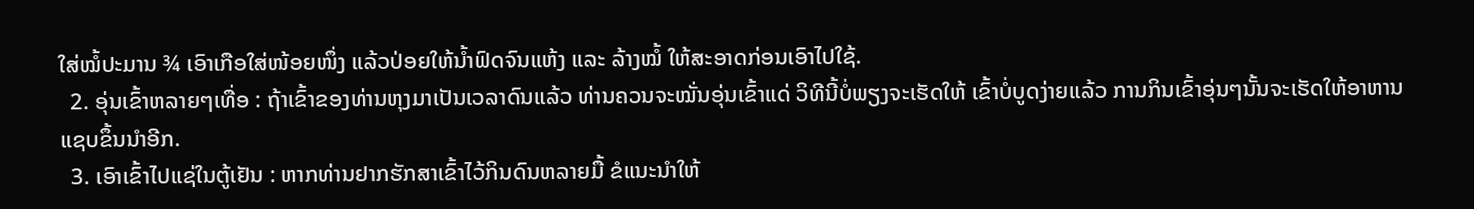ໃສ່ໝໍ້ປະມານ ¾ ເອົາເກືອໃສ່ໜ້ອຍໜຶ່ງ ແລ້ວປ່ອຍໃຫ້ນ້ຳຟົດຈົນແຫ້ງ ແລະ ລ້າງໝໍ້ ໃຫ້ສະອາດກ່ອນເອົາໄປໃຊ້.
  2. ອຸ່ນເຂົ້າຫລາຍໆເທື່ອ : ຖ້າເຂົ້າຂອງທ່ານຫຸງມາເປັນເວລາດົນແລ້ວ ທ່ານຄວນຈະໝັ່ນອຸ່ນເຂົ້າແດ່ ວິທີນີ້ບໍ່ພຽງຈະເຮັດໃຫ້ ເຂົ້າບໍ່ບູດງ່າຍແລ້ວ ການກິນເຂົ້າອຸ່ນໆນັ້ນຈະເຮັດໃຫ້ອາຫານແຊບຂຶ້ນນຳອີກ.
  3. ເອົາເຂົ້າໄປແຊ່ໃນຕູ້ເຢັນ : ຫາກທ່ານຢາກຮັກສາເຂົ້າໄວ້ກິນດົນຫລາຍມື້ ຂໍແນະນຳໃຫ້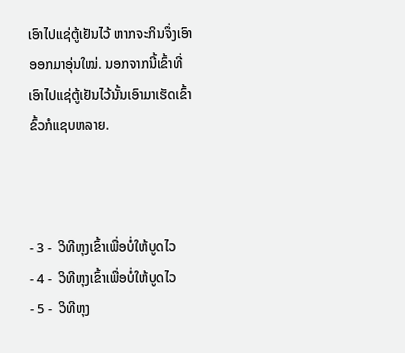ເອົາໄປແຊ່ຕູ້ເຢັນໄວ້ ຫາກຈະກິນຈຶ່ງເອົາອອກມາອຸ່ນໃໝ່. ນອກຈາກນີ້ເຂົ້າທີ່ເອົາໄປແຊ່ຕູ້ເຢັນໄວ້ນັ້ນເອົາມາເຮັດເຂົ້າຂົ້ວກໍແຊບຫລາຍ.



- 3 -  ວິທີຫຸງເຂົ້າເພື່ອບໍ່ໃຫ້ບູດໄວ
- 4 -  ວິທີຫຸງເຂົ້າເພື່ອບໍ່ໃຫ້ບູດໄວ
- 5 -  ວິທີຫຸງ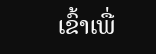ເຂົ້າເພື່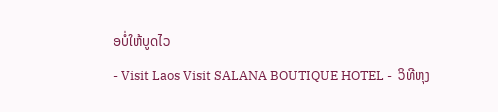ອບໍ່ໃຫ້ບູດໄວ
- Visit Laos Visit SALANA BOUTIQUE HOTEL -  ວິທີຫຸງ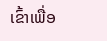ເຂົ້າເພື່ອ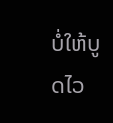ບໍ່ໃຫ້ບູດໄວ